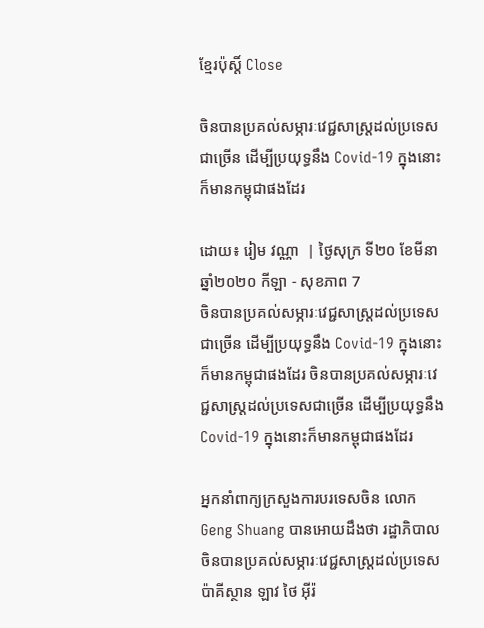ខ្មែរប៉ុស្ដិ៍ Close

ចិនបានប្រគល់សម្ភារៈវេជ្ជសាស្ត្រដល់ប្រទេសជាច្រើន ដើម្បីប្រយុទ្ធនឹង Covid-19 ក្នុងនោះក៏មានកម្ពុជាផងដែរ

ដោយ៖ រៀម វណ្ណា  | ថ្ងៃសុក្រ ទី២០ ខែមីនា ឆ្នាំ២០២០ កីឡា - សុខភាព 7
ចិនបានប្រគល់សម្ភារៈវេជ្ជសាស្ត្រដល់ប្រទេសជាច្រើន ដើម្បីប្រយុទ្ធនឹង Covid-19 ក្នុងនោះក៏មានកម្ពុជាផងដែរ ចិនបានប្រគល់សម្ភារៈវេជ្ជសាស្ត្រដល់ប្រទេសជាច្រើន ដើម្បីប្រយុទ្ធនឹង Covid-19 ក្នុងនោះក៏មានកម្ពុជាផងដែរ

អ្នកនាំពាក្យក្រសួងការបរទេសចិន លោក Geng Shuang បានអោយដឹងថា រដ្ឋាភិបាលចិនបានប្រគល់សម្ភារៈវេជ្ជសាស្ត្រដល់ប្រទេស ប៉ាគីស្ថាន ឡាវ ថៃ អ៊ីរ៉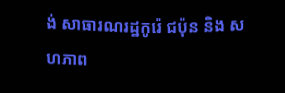ង់ សាធារណរដ្ឋកូរ៉េ ជប៉ុន និង សហភាព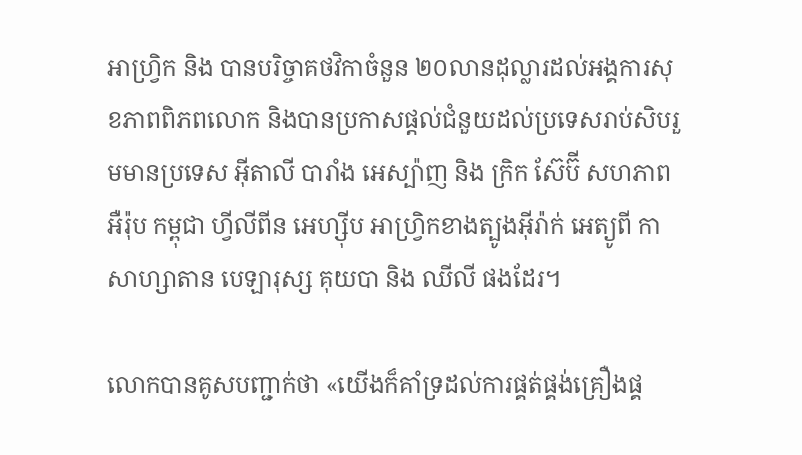អាហ្រ្វិក និង បានបរិច្ចាគថវិកាចំនួន ២០លានដុល្លារដល់អង្គការសុខភាពពិភពលោក និងបានប្រកាសផ្តល់ជំនួយដល់ប្រទេសរាប់សិបរួមមានប្រទេស អ៊ីតាលី បារាំង អេស្ប៉ាញ និង ក្រិក ស៊ែប៊ី សហភាពអឺរ៉ុប កម្ពុជា ហ្វីលីពីន អេហ្ស៊ីប អាហ្រ្វិកខាងត្បូងអ៊ីរ៉ាក់ អេត្យូពី កាសាហ្សាតាន បេឡារុស្ស គុយបា និង ឈីលី ផងដែរ។

លោកបានគូសបញ្ជាក់ថា «យើងក៏គាំទ្រដល់ការផ្គត់ផ្គង់គ្រឿងផ្គ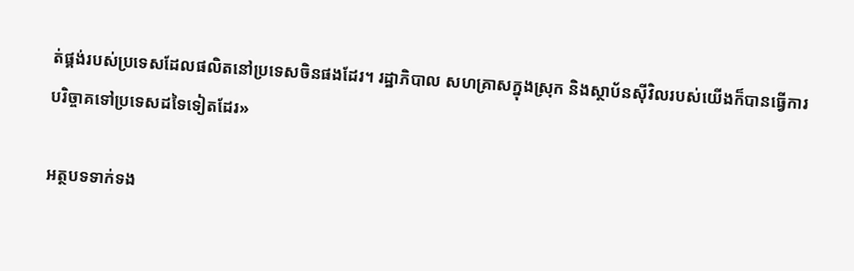ត់ផ្គង់របស់ប្រទេសដែលផលិតនៅប្រទេសចិនផងដែរ។ រដ្ឋាភិបាល សហគ្រាសក្នុងស្រុក និងស្ថាប័នស៊ីវិលរបស់យើងក៏បានធ្វើការបរិច្ចាគទៅប្រទេសដទៃទៀតដែរ»

អត្ថបទទាក់ទង